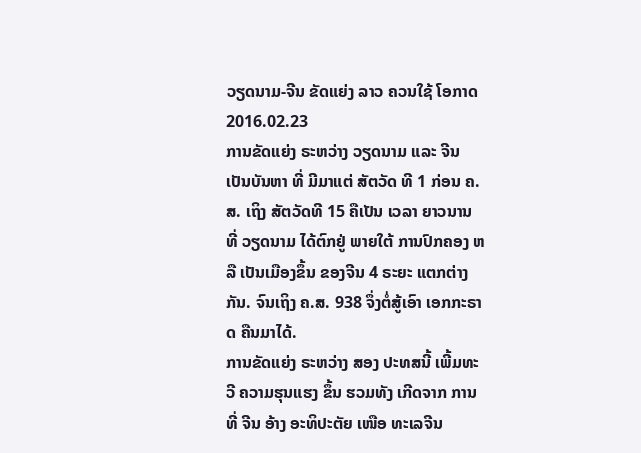ວຽດນາມ-ຈີນ ຂັດແຍ່ງ ລາວ ຄວນໃຊ້ ໂອກາດ
2016.02.23
ການຂັດແຍ່ງ ຣະຫວ່າງ ວຽດນາມ ແລະ ຈີນ ເປັນບັນຫາ ທີ່ ມີມາແຕ່ ສັຕວັດ ທີ 1 ກ່ອນ ຄ.ສ. ເຖິງ ສັຕວັດທີ 15 ຄືເປັນ ເວລາ ຍາວນານ ທີ່ ວຽດນາມ ໄດ້ຕົກຢູ່ ພາຍໃຕ້ ການປົກຄອງ ຫລື ເປັນເມືອງຂຶ້ນ ຂອງຈີນ 4 ຣະຍະ ແຕກຕ່າງກັນ. ຈົນເຖິງ ຄ.ສ. 938 ຈຶ່ງຕໍ່ສູ້ເອົາ ເອກກະຣາດ ຄືນມາໄດ້.
ການຂັດແຍ່ງ ຣະຫວ່າງ ສອງ ປະທສນີ້ ເພີ້ມທະວີ ຄວາມຮຸນແຮງ ຂຶ້ນ ຮວມທັງ ເກີດຈາກ ການທີ່ ຈີນ ອ້າງ ອະທິປະຕັຍ ເໜືອ ທະເລຈີນ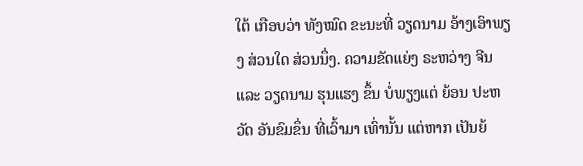ໃຕ້ ເກືອບວ່າ ທັງໝົດ ຂະນະທີ່ ວຽດນາມ ອ້າງເອົາພຽງ ສ່ວນໃດ ສ່ວນນຶ່ງ. ຄວາມຂັດແຍ່ງ ຣະຫວ່າງ ຈີນ ແລະ ວຽດນາມ ຮຸນແຮງ ຂຶ້ນ ບໍ່ພຽງແຕ່ ຍ້ອນ ປະຫວັດ ອັນຂົມຂຶ່ນ ທີ່ເວົ້າມາ ເທົ່ານັ້ນ ແຕ່ຫາກ ເປັນຍ້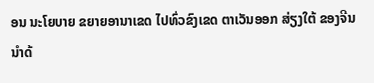ອນ ນະໂຍບາຍ ຂຍາຍອານາເຂດ ໄປທົ່ວຂົງເຂດ ຕາເວັນອອກ ສ່ຽງໃຕ້ ຂອງຈີນ ນໍາດ້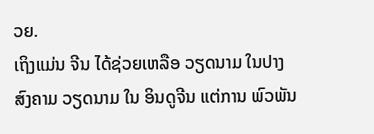ວຍ.
ເຖິງແມ່ນ ຈີນ ໄດ້ຊ່ວຍເຫລືອ ວຽດນາມ ໃນປາງ ສົງຄາມ ວຽດນາມ ໃນ ອິນດູຈີນ ແຕ່ການ ພົວພັນ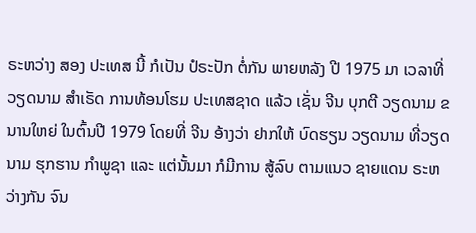ຣະຫວ່າງ ສອງ ປະເທສ ນີ້ ກໍເປັນ ປໍຣະປັກ ຕໍ່ກັນ ພາຍຫລັງ ປີ 1975 ມາ ເວລາທີ່ ວຽດນາມ ສໍາເຣັດ ການທ້ອນໂຮມ ປະເທສຊາດ ແລ້ວ ເຊັ່ນ ຈີນ ບຸກຕີ ວຽດນາມ ຂນານໃຫຍ່ ໃນຕົ້ນປີ 1979 ໂດຍທີ່ ຈີນ ອ້າງວ່າ ຢາກໃຫ້ ບົດຮຽນ ວຽດນາມ ທີ່ວຽດນາມ ຮຸກຮານ ກໍາພູຊາ ແລະ ແຕ່ນັ້ນມາ ກໍມີການ ສູ້ລົບ ຕາມແນວ ຊາຍແດນ ຣະຫວ່າງກັນ ຈົນ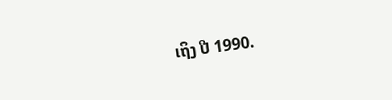ເຖິງ ປີ 1990.